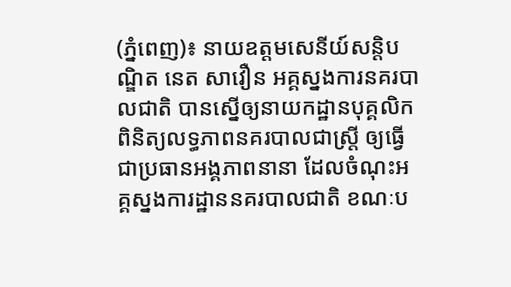(ភ្នំពេញ)៖ នាយឧត្តមសេនីយ៍សន្ដិបណ្ឌិត នេត សាវឿន អគ្គស្នងការនគរបាលជាតិ បានស្នើឲ្យនាយកដ្ឋានបុគ្គលិកពិនិត្យលទ្ធភាពនគរបាលជាស្រ្តី ឲ្យធ្វើជាប្រធានអង្គភាពនានា ដែលចំណុះអគ្គស្នងការដ្ឋាននគរបាលជាតិ ខណៈប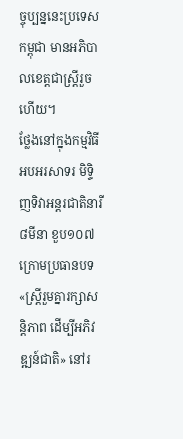ច្ចុប្បន្ននេះប្រទេសកម្ពុជា មានអភិបាលខេត្តជាស្រ្តីរួចហើយ។
ថ្លែងនៅក្នុងកម្មវិធីអបអរសាទរ មិទ្ទិញទិវាអន្តរជាតិនារី៨មីនា ខួប១០៧ ក្រោមប្រធានបទ «ស្រ្តីរួមគ្នារក្សាសន្តិភាព ដើម្បីអភិវឌ្ឍន៍ជាតិ» នៅរ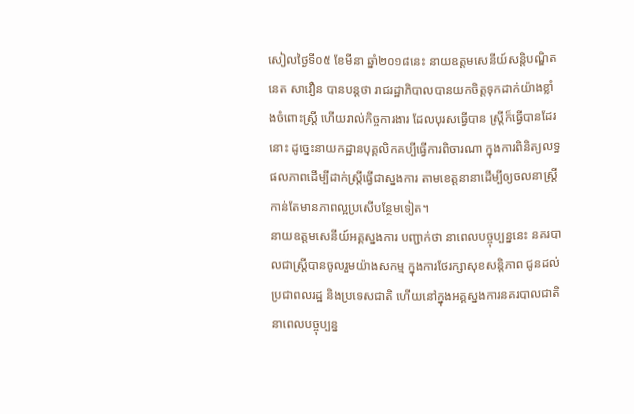សៀលថ្ងៃទី០៥ ខែមីនា ឆ្នាំ២០១៨នេះ នាយឧត្តមសេនីយ៍សន្តិបណ្ឌិត នេត សាវឿន បានបន្តថា រាជរដ្ឋាភិបាលបានយកចិត្តទុកដាក់យ៉ាងខ្លាំងចំពោះស្រ្តី ហើយរាល់កិច្ចការងារ ដែលបុរសធ្វើបាន ស្រ្តីក៏ធ្វើបានដែរនោះ ដូច្នេះនាយកដ្ឋានបុគ្គលិកគប្បីធ្វើការពិចារណា ក្នុងការពិនិត្យលទ្ធផលភាពដើម្បីដាក់ស្រ្តីធ្វើជាស្នងការ តាមខេត្តនានាដើម្បីឲ្យចលនាស្រ្តី កាន់តែមានភាពល្អប្រសើបន្ថែមទៀត។
នាយឧត្តមសេនីយ៍អគ្គស្នងការ បញ្ជាក់ថា នាពេលបច្ចុប្បន្ននេះ នគរបាលជាស្រ្តីបានចូលរួមយ៉ាងសកម្ម ក្នុងការថែរក្សាសុខសន្តិភាព ជូនដល់ប្រជាពលរដ្ឋ និងប្រទេសជាតិ ហើយនៅក្នុងអគ្គស្នងការនគរបាលជាតិនាពេលបច្ចុប្បន្ន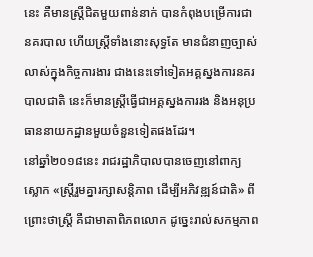នេះ គឺមានស្រ្តីជិតមួយពាន់នាក់ បានកំពុងបម្រើការជានគរបាល ហើយស្រ្តីទាំងនោះសុទ្ធតែ មានជំនាញច្បាស់លាស់ក្នុងកិច្ចការងារ ជាងនេះទៅទៀតអគ្គស្នងការនគរបាលជាតិ នេះក៏មានស្រ្តីធ្វើជាអគ្គស្នងការរង និងអនុប្រធាននាយកដ្ឋានមួយចំនួនទៀតផងដែរ។
នៅឆ្នាំ២០១៨នេះ រាជរដ្ឋាភិបាលបានចេញនៅពាក្យស្លោក «ស្រ្តីរួមគ្នារក្សាសន្តិភាព ដើម្បីអភិវឌ្ឍន៍ជាតិ» ពីព្រោះថាស្រ្តី គឺជាមាតាពិភពលោក ដូច្នេះរាល់សកម្មភាព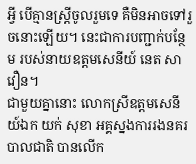អ្វី បើគ្មានស្រ្តីចូលរួមទេ គឺមិនអាចទៅរួចនោះឡើយ។ នេះជាការបញ្ជាក់បន្ថែម របស់នាយឧត្តមសេនីយ៍ នេត សាវឿន។
ជាមួយគ្នានោះ លោកស្រីឧត្តមសេនីយ៍ឯក យក់ សុខា អគ្គស្នងការរងនគរបាលជាតិ បានលើក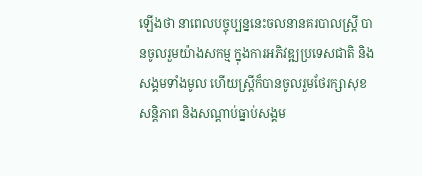ឡើងថា នាពេលបច្ចុប្បន្ននេះចលនានគរបាលស្រ្តី បានចូលរួមយ៉ាងសកម្ម ក្នុងការអភិវឌ្ឍប្រទេសជាតិ និងសង្គមទាំងមូល ហើយស្រ្តីក៏បានចូលរួមថែរក្សាសុខសន្តិភាព និងសណ្តាប់ធ្នាប់សង្គម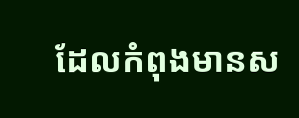ដែលកំពុងមានស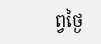ព្វថ្ងៃ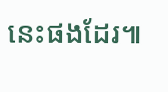នេះផងដែរ៕